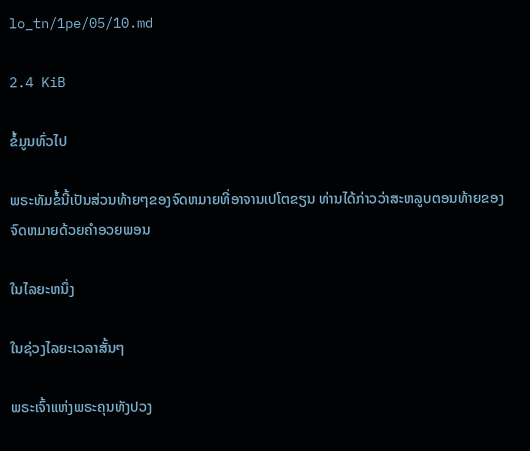lo_tn/1pe/05/10.md

2.4 KiB

ຂໍ້ມູນທົ່ວໄປ

ພຣະທັມຂໍ້ນີ້ເປັນສ່ວນທ້າຍໆຂອງຈົດຫມາຍທີ່ອາຈານເປໂຕຂຽນ ທ່ານໄດ້ກ່າວວ່າສະຫລູບຕອນທ້າຍຂອງຈົດຫມາຍດ້ວຍຄໍາອວຍພອນ

ໃນໄລຍະຫນຶ່ງ

ໃນຊ່ວງໄລຍະເວລາສັ້ນໆ

ພຣະເຈົ້າແຫ່ງພຣະຄຸນທັງປວງ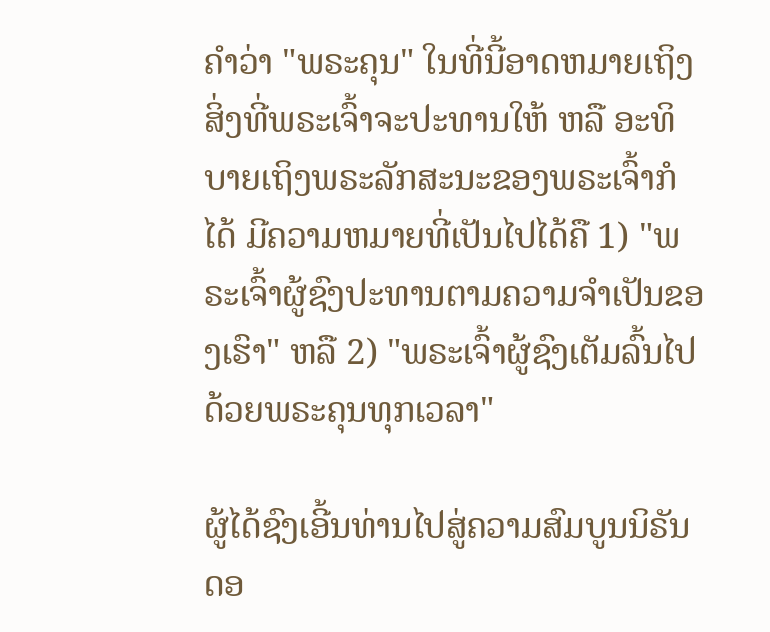ຄໍາວ່າ "ພຣະຄຸນ" ໃນທີ່ນີ້ອາດຫມາຍເຖິງສິ່ງທີ່ພຣະເຈົ້າຈະປະທານໃຫ້ ຫລື ອະທິບາຍເຖິງພຣະລັກສະນະຂອງພຣະເຈົ້າກໍໄດ້ ມີຄວາມຫມາຍທີ່ເປັນໄປໄດ້ຄື 1) "ພຣະເຈົ້າຜູ້ຊົງປະທານຕາມຄວາມຈໍາເປັນຂອງເຮົາ" ຫລື 2) "ພຣະເຈົ້າຜູ້ຊົງເຕັມລົ້ນໄປດ້ວຍພຣະຄຸນທຸກເວລາ"

ຜູ້ໄດ້ຊົງເອີ້ນທ່ານໄປສູ່ຄວາມສົມບູນນິຣັນດອ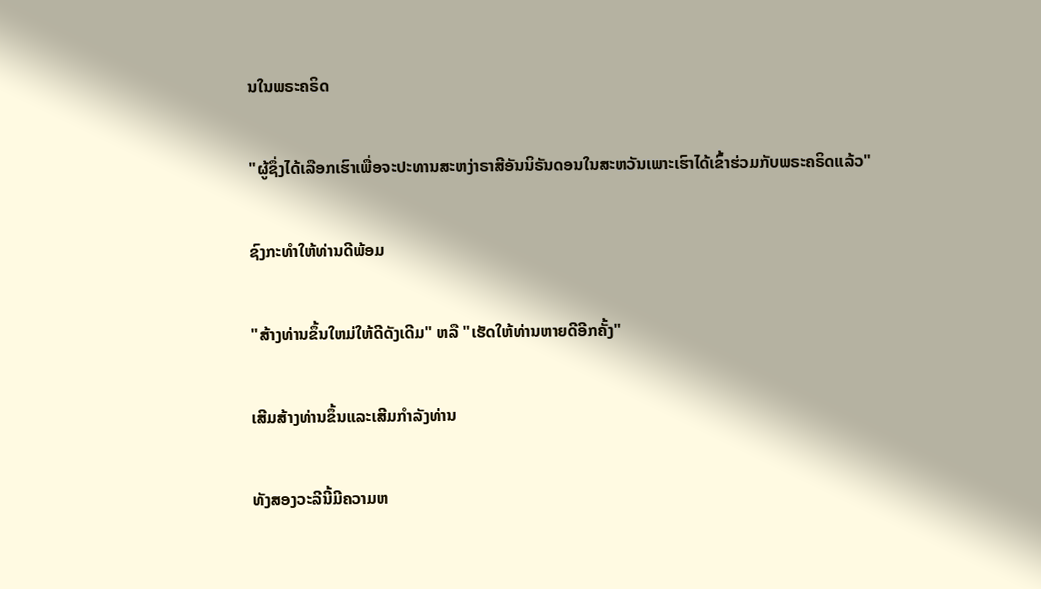ນໃນພຣະຄຣິດ

"ຜູ້ຊຶ່ງໄດ້ເລືອກເຮົາເພື່ອຈະປະທານສະຫງ່າຣາສີອັນນິຣັນດອນໃນສະຫວັນເພາະເຮົາໄດ້ເຂົ້າຮ່ວມກັບພຣະຄຣິດແລ້ວ"

ຊົງກະທໍາໃຫ້ທ່ານດີພ້ອມ

"ສ້າງທ່ານຂຶ້ນໃຫມ່ໃຫ້ດີດັງເດີມ" ຫລື "ເຮັດໃຫ້ທ່ານຫາຍດີອີກຄັ້ງ"

ເສີມສ້າງທ່ານຂຶ້ນແລະເສີມກໍາລັງທ່ານ

ທັງສອງວະລີນີ້ມີຄວາມຫ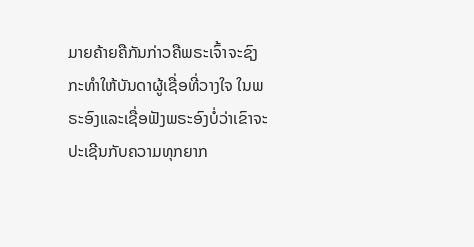ມາຍຄ້າຍຄືກັນກ່າວຄືພຣະເຈົ້າຈະຊົງກະທໍາໃຫ້ບັນດາຜູ້ເຊື່ອທີ່ວາງໃຈ ໃນພຣະອົງແລະເຊື່ອຟັງພຣະອົງບໍ່ວ່າເຂົາຈະປະເຊີນກັບຄວາມທຸກຍາກ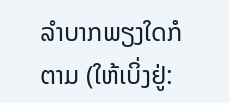ລໍາບາກພຽງໃດກໍຕາມ (ໃຫ້ເບິ່ງຢູ່: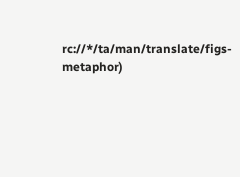rc://*/ta/man/translate/figs-metaphor)